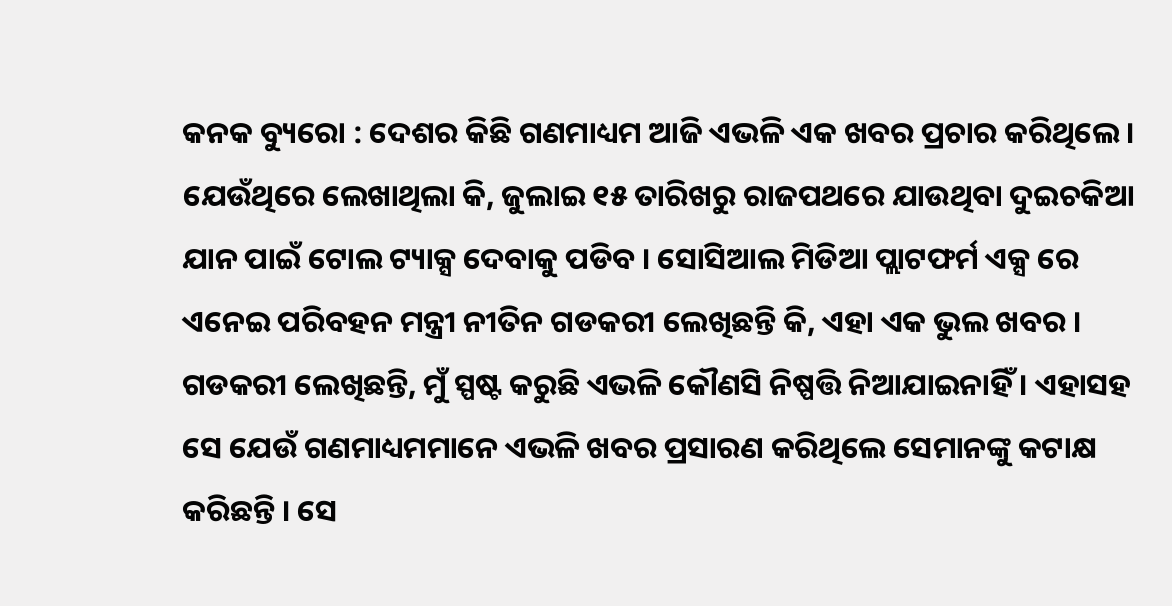କନକ ବ୍ୟୁରୋ : ଦେଶର କିଛି ଗଣମାଧ୍ୟମ ଆଜି ଏଭଳି ଏକ ଖବର ପ୍ରଚାର କରିଥିଲେ । ଯେଉଁଥିରେ ଲେଖାଥିଲା କି, ଜୁଲାଇ ୧୫ ତାରିଖରୁ ରାଜପଥରେ ଯାଉଥିବା ଦୁଇଚକିଆ ଯାନ ପାଇଁ ଟୋଲ ଟ୍ୟାକ୍ସ ଦେବାକୁ ପଡିବ । ସୋସିଆଲ ମିଡିଆ ପ୍ଲାଟଫର୍ମ ଏକ୍ସ ରେ ଏନେଇ ପରିବହନ ମନ୍ତ୍ରୀ ନୀତିନ ଗଡକରୀ ଲେଖିଛନ୍ତି କି, ଏହା ଏକ ଭୁଲ ଖବର ।
ଗଡକରୀ ଲେଖିଛନ୍ତି, ମୁଁ ସ୍ପଷ୍ଟ କରୁଛି ଏଭଳି କୌଣସି ନିଷ୍ପତ୍ତି ନିଆଯାଇନାହିଁ । ଏହାସହ ସେ ଯେଉଁ ଗଣମାଧ୍ୟମମାନେ ଏଭଳି ଖବର ପ୍ରସାରଣ କରିଥିଲେ ସେମାନଙ୍କୁ କଟାକ୍ଷ କରିଛନ୍ତି । ସେ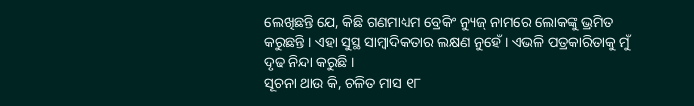ଲେଖିଛନ୍ତି ଯେ, କିଛି ଗଣମାଧ୍ୟମ ବ୍ରେକିଂ ନ୍ୟୁଜ୍ ନାମରେ ଲୋକଙ୍କୁ ଭ୍ରମିତ କରୁଛନ୍ତି । ଏହା ସୁସ୍ଥ ସାମ୍ବାଦିକତାର ଲକ୍ଷଣ ନୁହେଁ । ଏଭଳି ପତ୍ରକାରିତାକୁ ମୁଁ ଦୃଢ ନିନ୍ଦା କରୁଛି ।
ସୂଚନା ଥାଉ କି, ଚଳିତ ମାସ ୧୮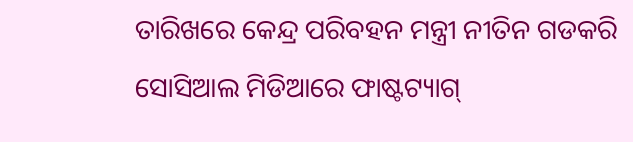ତାରିଖରେ କେନ୍ଦ୍ର ପରିବହନ ମନ୍ତ୍ରୀ ନୀତିନ ଗଡକରି ସୋସିଆଲ ମିଡିଆରେ ଫାଷ୍ଟଟ୍ୟାଗ୍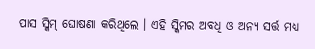ପାସ ସ୍କିମ୍ ଘୋଷଣା କରିଥିଲେ । ଏହି ସ୍କିମର ଅବଧି ଓ ଅନ୍ୟ ସର୍ତ୍ତ ମଧ୍ୟ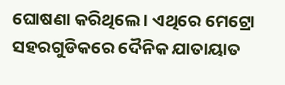ଘୋଷଣା କରିଥିଲେ । ଏଥିରେ ମେଟ୍ରୋ ସହରଗୁଡିକରେ ଦୈନିକ ଯାତାୟାତ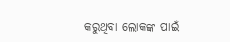କରୁଥିବା ଲୋକଙ୍କ ପାଇଁ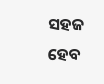ସହଜ ହେବ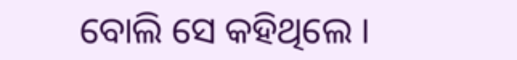ବୋଲି ସେ କହିଥିଲେ ।